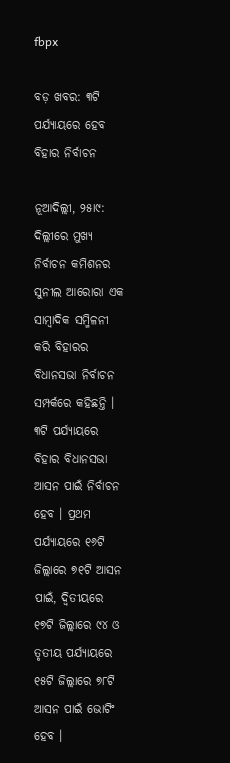fbpx

ବଡ଼ ଖବର: ୩ଟି ପର୍ଯ୍ୟାୟରେ ହେବ ବିହାର ନିର୍ବାଚନ

ନୂଆଦିଲ୍ଲୀ, ୨୫ା୯: ଦିଲ୍ଲୀରେ ମୁଖ୍ୟ ନିର୍ବାଚନ କମିଶନର ସୁନୀଲ ଆରୋରା ଏକ ସାମ୍ବାଦିକ ସମ୍ମିଳନୀ କରି ବିହାରର ବିଧାନସଭା ନିର୍ବାଚନ ସମ୍ପର୍କରେ କହିଛନ୍ତି । ୩ଟି ପର୍ଯ୍ୟାୟରେ ବିହାର ବିଧାନସଭା ଆସନ ପାଇଁ ନିର୍ବାଚନ ହେବ । ପ୍ରଥମ ପର୍ଯ୍ୟାୟରେ ୧୬ଟି ଜିଲ୍ଲାରେ ୭୧ଟି ଆସନ ପାଇଁ, ଦ୍ୱିତୀୟରେ ୧୭ଟି ଜିଲ୍ଲାରେ ୯୪ ଓ ତୃତୀୟ ପର୍ଯ୍ୟାୟରେ ୧୫ଟି ଜିଲ୍ଲାରେ ୭୮ଟି ଆସନ ପାଇଁ ଭୋଟିଂ ହେବ ।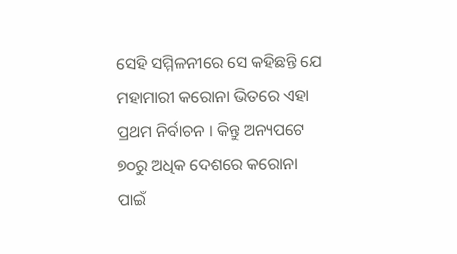ସେହି ସମ୍ମିଳନୀରେ ସେ କହିଛନ୍ତି ଯେ ମହାମାରୀ କରୋନା ଭିତରେ ଏହା ପ୍ରଥମ ନିର୍ବାଚନ । କିନ୍ତୁ ଅନ୍ୟପଟେ ୭୦ରୁ ଅଧିକ ଦେଶରେ କରୋନା ପାଇଁ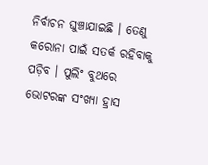ନିର୍ବାଚନ ଘୁଞ୍ଚାଯାଇଛି । ତେଣୁ କରୋନା ପାଇଁ ସତର୍କ ରହିବାକୁ ପଡ଼ିବ । ପୁଲିଂ ବୁଥରେ ଭୋଟରଙ୍କ ସଂଖ୍ୟା ହ୍ରାସ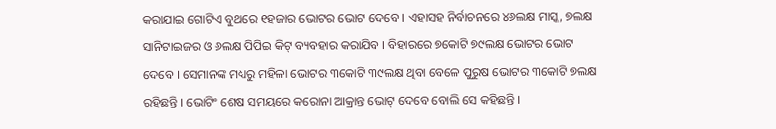କରାଯାଇ ଗୋଟିଏ ବୁଥରେ ୧ହଜାର ଭୋଟର ଭୋଟ ଦେବେ । ଏହାସହ ନିର୍ବାଚନରେ ୪୬ଲକ୍ଷ ମାସ୍କ, ୭ଲକ୍ଷ ସାନିଟାଇଜର ଓ ୬ଲକ୍ଷ ପିପିଇ କିଟ୍ ବ୍ୟବହାର କରାଯିବ । ବିହାରରେ ୭କୋଟି ୭୯ଲକ୍ଷ ଭୋଟର ଭୋଟ ଦେବେ । ସେମାନଙ୍କ ମଧ୍ୟରୁ ମହିଳା ଭୋଟର ୩କୋଟି ୩୯ଲକ୍ଷ ଥିବା ବେଳେ ପୁରୁଷ ଭୋଟର ୩କୋଟି ୭ଲକ୍ଷ ରହିଛନ୍ତି । ଭୋଟିଂ ଶେଷ ସମୟରେ କରୋନା ଆକ୍ରାନ୍ତ ଭୋଟ୍ ଦେବେ ବୋଲି ସେ କହିଛନ୍ତି ।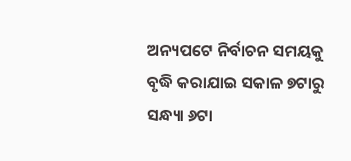ଅନ୍ୟପଟେ ନିର୍ବାଚନ ସମୟକୁ ବୃଦ୍ଧି କରାଯାଇ ସକାଳ ୭ଟାରୁ ସନ୍ଧ୍ୟା ୬ଟା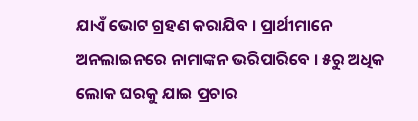ଯାଏଁ ଭୋଟ ଗ୍ରହଣ କରାଯିବ । ପ୍ରାର୍ଥୀମାନେ ଅନଲାଇନରେ ନାମାଙ୍କନ ଭରିପାରିବେ । ୫ରୁ ଅଧିକ ଲୋକ ଘରକୁ ଯାଇ ପ୍ରଚାର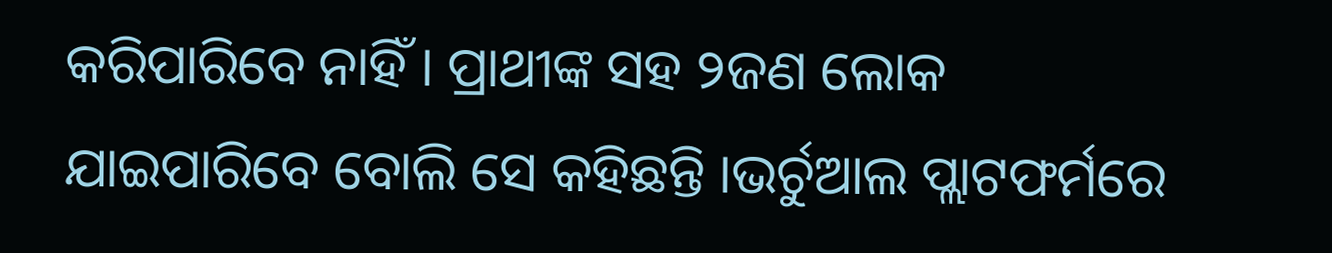କରିପାରିବେ ନାହିଁ । ପ୍ରାଥୀଙ୍କ ସହ ୨ଜଣ ଲୋକ ଯାଇପାରିବେ ବୋଲି ସେ କହିଛନ୍ତି ।ଭର୍ଚୁଆଲ ପ୍ଲାଟଫର୍ମରେ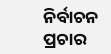ନିର୍ବାଚନ ପ୍ରଚାର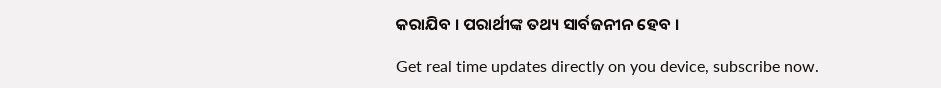କରାଯିବ । ପରାର୍ଥୀଙ୍କ ତଥ୍ୟ ସାର୍ବଜନୀନ ହେବ ।

Get real time updates directly on you device, subscribe now.